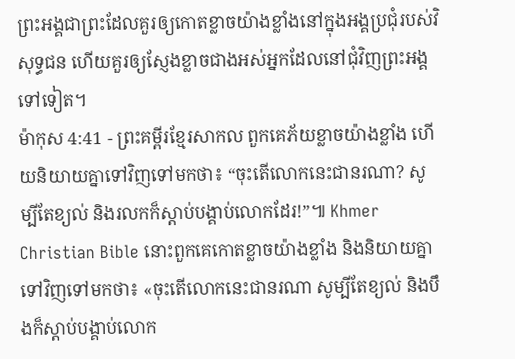ព្រះអង្គជាព្រះដែលគួរឲ្យកោតខ្លាចយ៉ាងខ្លាំងនៅក្នុងអង្គប្រជុំរបស់វិសុទ្ធជន ហើយគួរឲ្យស្ញែងខ្លាចជាងអស់អ្នកដែលនៅជុំវិញព្រះអង្គទៅទៀត។
ម៉ាកុស 4:41 - ព្រះគម្ពីរខ្មែរសាកល ពួកគេភ័យខ្លាចយ៉ាងខ្លាំង ហើយនិយាយគ្នាទៅវិញទៅមកថា៖ “ចុះតើលោកនេះជានរណា? សូម្បីតែខ្យល់ និងរលកក៏ស្ដាប់បង្គាប់លោកដែរ!”៕ Khmer Christian Bible នោះពួកគេកោតខ្លាចយ៉ាងខ្លាំង និងនិយាយគ្នាទៅវិញទៅមកថា៖ «ចុះតើលោកនេះជានរណា សូម្បីតែខ្យល់ និងបឹងក៏ស្ដាប់បង្គាប់លោក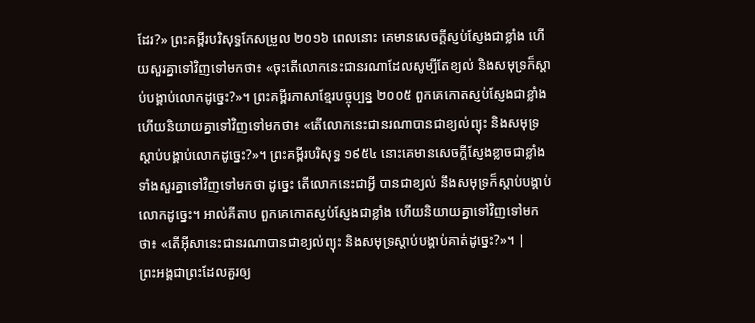ដែរ?» ព្រះគម្ពីរបរិសុទ្ធកែសម្រួល ២០១៦ ពេលនោះ គេមានសេចក្តីស្ញប់ស្ញែងជាខ្លាំង ហើយសួរគ្នាទៅវិញទៅមកថា៖ «ចុះតើលោកនេះជានរណាដែលសូម្បីតែខ្យល់ និងសមុទ្រក៏ស្តាប់បង្គាប់លោកដូច្នេះ?»។ ព្រះគម្ពីរភាសាខ្មែរបច្ចុប្បន្ន ២០០៥ ពួកគេកោតស្ញប់ស្ញែងជាខ្លាំង ហើយនិយាយគ្នាទៅវិញទៅមកថា៖ «តើលោកនេះជានរណាបានជាខ្យល់ព្យុះ និងសមុទ្រស្ដាប់បង្គាប់លោកដូច្នេះ?»។ ព្រះគម្ពីរបរិសុទ្ធ ១៩៥៤ នោះគេមានសេចក្ដីស្ញែងខ្លាចជាខ្លាំង ទាំងសួរគ្នាទៅវិញទៅមកថា ដូច្នេះ តើលោកនេះជាអ្វី បានជាខ្យល់ នឹងសមុទ្រក៏ស្តាប់បង្គាប់លោកដូច្នេះ។ អាល់គីតាប ពួកគេកោតស្ញប់ស្ញែងជាខ្លាំង ហើយនិយាយគ្នាទៅវិញទៅមកថា៖ «តើអ៊ីសានេះជានរណាបានជាខ្យល់ព្យុះ និងសមុទ្រស្ដាប់បង្គាប់គាត់ដូច្នេះ?»។ |
ព្រះអង្គជាព្រះដែលគួរឲ្យ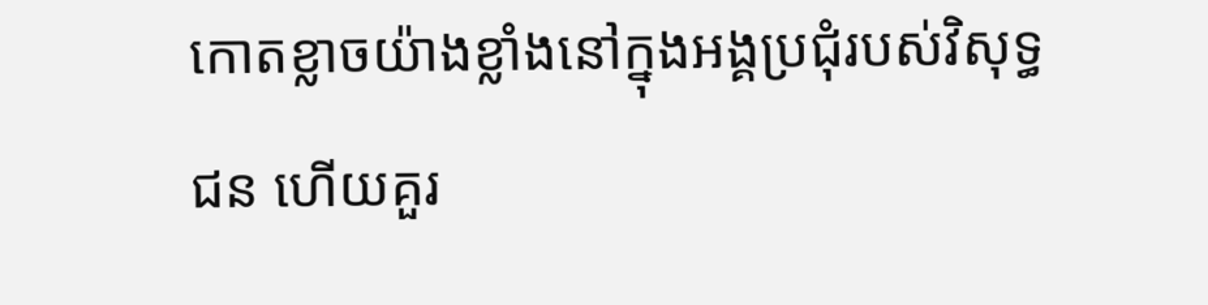កោតខ្លាចយ៉ាងខ្លាំងនៅក្នុងអង្គប្រជុំរបស់វិសុទ្ធជន ហើយគួរ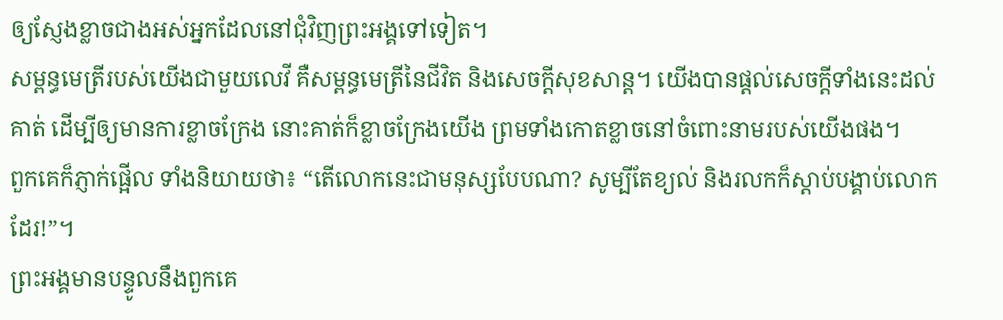ឲ្យស្ញែងខ្លាចជាងអស់អ្នកដែលនៅជុំវិញព្រះអង្គទៅទៀត។
សម្ពន្ធមេត្រីរបស់យើងជាមួយលេវី គឺសម្ពន្ធមេត្រីនៃជីវិត និងសេចក្ដីសុខសាន្ត។ យើងបានផ្ដល់សេចក្ដីទាំងនេះដល់គាត់ ដើម្បីឲ្យមានការខ្លាចក្រែង នោះគាត់ក៏ខ្លាចក្រែងយើង ព្រមទាំងកោតខ្លាចនៅចំពោះនាមរបស់យើងផង។
ពួកគេក៏ភ្ញាក់ផ្អើល ទាំងនិយាយថា៖ “តើលោកនេះជាមនុស្សបែបណា? សូម្បីតែខ្យល់ និងរលកក៏ស្ដាប់បង្គាប់លោកដែរ!”។
ព្រះអង្គមានបន្ទូលនឹងពួកគេ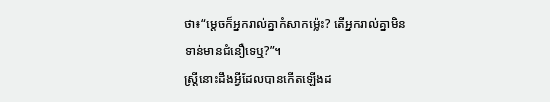ថា៖“ម្ដេចក៏អ្នករាល់គ្នាកំសាកម្ល៉េះ? តើអ្នករាល់គ្នាមិនទាន់មានជំនឿទេឬ?”។
ស្ត្រីនោះដឹងអ្វីដែលបានកើតឡើងដ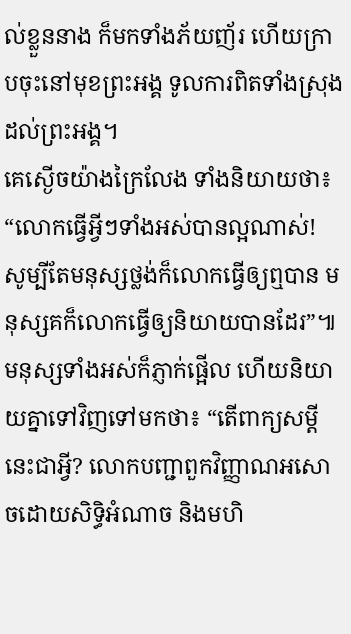ល់ខ្លួននាង ក៏មកទាំងភ័យញ័រ ហើយក្រាបចុះនៅមុខព្រះអង្គ ទូលការពិតទាំងស្រុងដល់ព្រះអង្គ។
គេស្ងើចយ៉ាងក្រៃលែង ទាំងនិយាយថា៖ “លោកធ្វើអ្វីៗទាំងអស់បានល្អណាស់! សូម្បីតែមនុស្សថ្លង់ក៏លោកធ្វើឲ្យឮបាន មនុស្សគក៏លោកធ្វើឲ្យនិយាយបានដែរ”៕
មនុស្សទាំងអស់ក៏ភ្ញាក់ផ្អើល ហើយនិយាយគ្នាទៅវិញទៅមកថា៖ “តើពាក្យសម្ដីនេះជាអ្វី? លោកបញ្ជាពួកវិញ្ញាណអសោចដោយសិទ្ធិអំណាច និងមហិ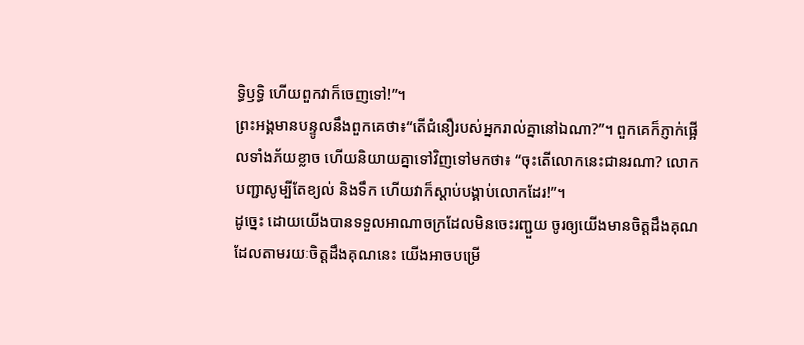ទ្ធិឫទ្ធិ ហើយពួកវាក៏ចេញទៅ!”។
ព្រះអង្គមានបន្ទូលនឹងពួកគេថា៖“តើជំនឿរបស់អ្នករាល់គ្នានៅឯណា?”។ ពួកគេក៏ភ្ញាក់ផ្អើលទាំងភ័យខ្លាច ហើយនិយាយគ្នាទៅវិញទៅមកថា៖ “ចុះតើលោកនេះជានរណា? លោកបញ្ជាសូម្បីតែខ្យល់ និងទឹក ហើយវាក៏ស្ដាប់បង្គាប់លោកដែរ!”។
ដូច្នេះ ដោយយើងបានទទួលអាណាចក្រដែលមិនចេះរញ្ជួយ ចូរឲ្យយើងមានចិត្តដឹងគុណ ដែលតាមរយៈចិត្តដឹងគុណនេះ យើងអាចបម្រើ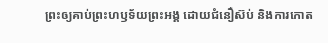ព្រះឲ្យគាប់ព្រះហឫទ័យព្រះអង្គ ដោយជំនឿស៊ប់ និងការកោត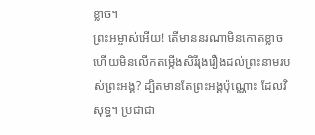ខ្លាច។
ព្រះអម្ចាស់អើយ! តើមាននរណាមិនកោតខ្លាច ហើយមិនលើកតម្កើងសិរីរុងរឿងដល់ព្រះនាមរបស់ព្រះអង្គ? ដ្បិតមានតែព្រះអង្គប៉ុណ្ណោះ ដែលវិសុទ្ធ។ ប្រជាជា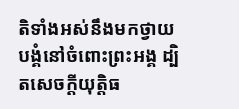តិទាំងអស់នឹងមកថ្វាយបង្គំនៅចំពោះព្រះអង្គ ដ្បិតសេចក្ដីយុត្តិធ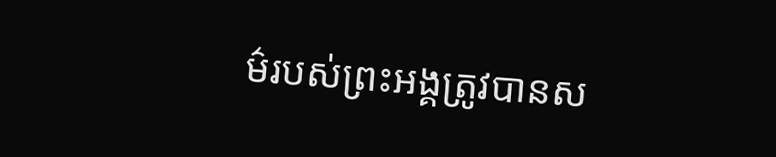ម៌របស់ព្រះអង្គត្រូវបានស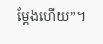ម្ដែងហើយ”។